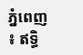ភ្នំពេញ ៖ ឥទ្ធិ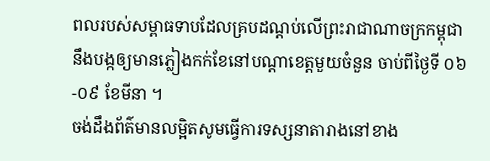ពលរបស់សម្ពាធទាបដែលគ្របដណ្តប់លើព្រះរាជាណាចក្រកម្ពុជា នឹងបង្កឲ្យមានភ្លៀងកក់ខែនៅបណ្តាខេត្តមួយចំនួន ចាប់ពីថ្ងៃទី ០៦-០៩ ខែមីនា ។
ចង់ដឹងព័ត៌មានលម្អិតសូមធ្វើការទស្សនាតារាងនៅខាង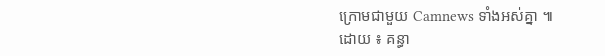ក្រោមជាមួយ Camnews ទាំងអស់គ្នា ៕
ដោយ ៖ គន្ធា